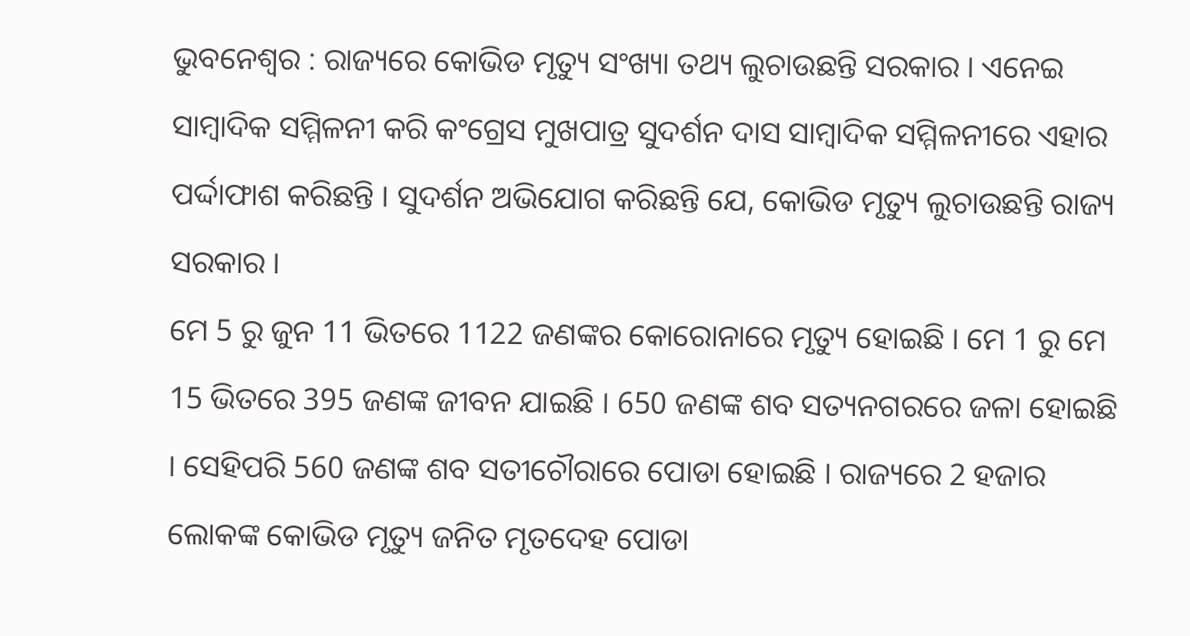ଭୁବନେଶ୍ବର : ରାଜ୍ୟରେ କୋଭିଡ ମୃତ୍ୟୁ ସଂଖ୍ୟା ତଥ୍ୟ ଲୁଚାଉଛନ୍ତି ସରକାର । ଏନେଇ ସାମ୍ବାଦିକ ସମ୍ମିଳନୀ କରି କଂଗ୍ରେସ ମୁଖପାତ୍ର ସୁଦର୍ଶନ ଦାସ ସାମ୍ବାଦିକ ସମ୍ମିଳନୀରେ ଏହାର ପର୍ଦ୍ଦାଫାଶ କରିଛନ୍ତି । ସୁଦର୍ଶନ ଅଭିଯୋଗ କରିଛନ୍ତି ଯେ, କୋଭିଡ ମୃତ୍ୟୁ ଲୁଚାଉଛନ୍ତି ରାଜ୍ୟ ସରକାର ।
ମେ 5 ରୁ ଜୁନ 11 ଭିତରେ 1122 ଜଣଙ୍କର କୋରୋନାରେ ମୃତ୍ୟୁ ହୋଇଛି । ମେ 1 ରୁ ମେ 15 ଭିତରେ 395 ଜଣଙ୍କ ଜୀବନ ଯାଇଛି । 650 ଜଣଙ୍କ ଶବ ସତ୍ୟନଗରରେ ଜଳା ହୋଇଛି । ସେହିପରି 560 ଜଣଙ୍କ ଶବ ସତୀଚୌରାରେ ପୋଡା ହୋଇଛି । ରାଜ୍ୟରେ 2 ହଜାର ଲୋକଙ୍କ କୋଭିଡ ମୃତ୍ୟୁ ଜନିତ ମୃତଦେହ ପୋଡା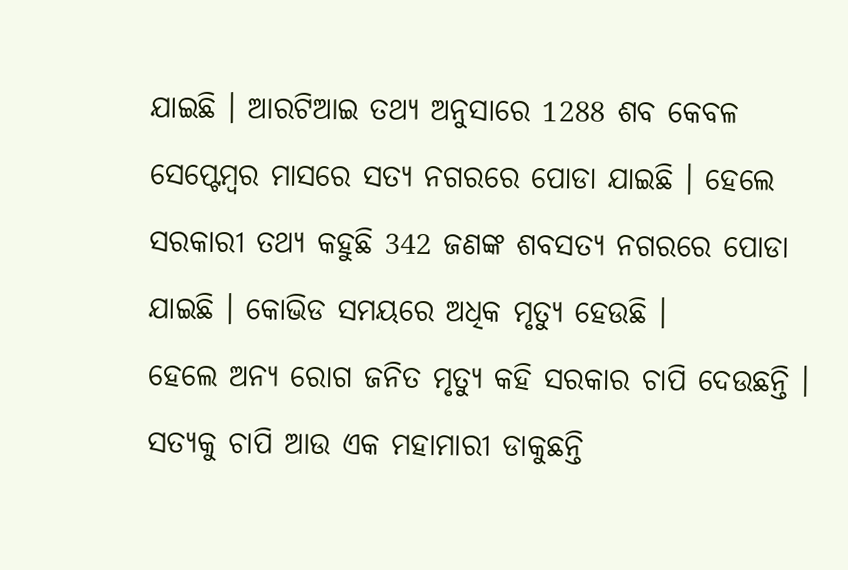ଯାଇଛି । ଆରଟିଆଇ ତଥ୍ୟ ଅନୁସାରେ 1288 ଶବ କେବଳ ସେପ୍ଟେମ୍ବର ମାସରେ ସତ୍ୟ ନଗରରେ ପୋଡା ଯାଇଛି । ହେଲେ ସରକାରୀ ତଥ୍ୟ କହୁଛି 342 ଜଣଙ୍କ ଶବସତ୍ୟ ନଗରରେ ପୋଡା ଯାଇଛି । କୋଭିଡ ସମୟରେ ଅଧିକ ମୃତ୍ୟୁ ହେଉଛି ।
ହେଲେ ଅନ୍ୟ ରୋଗ ଜନିତ ମୃତ୍ୟୁ କହି ସରକାର ଚାପି ଦେଉଛନ୍ତି । ସତ୍ୟକୁ ଚାପି ଆଉ ଏକ ମହାମାରୀ ଡାକୁଛନ୍ତି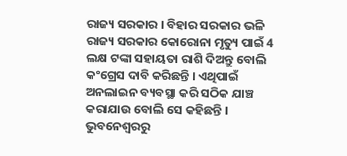ରାଜ୍ୟ ସରକାର । ବିହାର ସରକାର ଭଳି ରାଜ୍ୟ ସରକାର କୋରୋନା ମୃତ୍ୟୁ ପାଇଁ 4 ଲକ୍ଷ ଟଙ୍କା ସହାୟତା ରାଶି ଦିଅନ୍ତୁ ବୋଲି କଂଗ୍ରେସ ଦାବି କରିଛନ୍ତି । ଏଥିପାଇଁ ଅନଲାଇନ ବ୍ୟବସ୍ଥା କରି ସଠିକ ଯାଞ୍ଚ କରାଯାଉ ବୋଲି ସେ କହିଛନ୍ତି ।
ଭୁବନେଶ୍ବରରୁ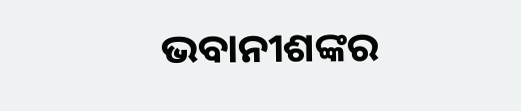ଭବାନୀଶଙ୍କର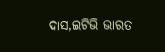ଦାସ,ଇଟିଭି ଭାରତ